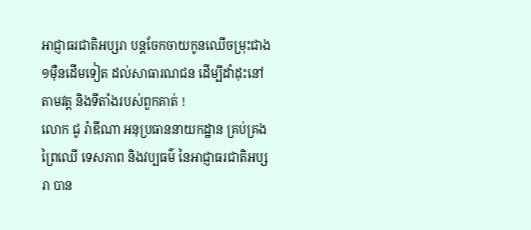អាជ្ញាធរជាតិអប្សរា បន្តចែកចាយកូនឈើចម្រុះជាង ១ម៉ឺនដើមទៀត ដល់សាធារណជន ដើម្បីដាំដុះនៅតាមវត្ត និងទីតាំងរបស់ពួកគាត់ !
លោក ជូ រ៉ាឌីណា អនុប្រធាននាយកដ្ឋាន គ្រប់គ្រងព្រៃឈើ ទេសភាព និងវប្បធម៌ នៃអាជ្ញាធរជាតិអប្សរា បាន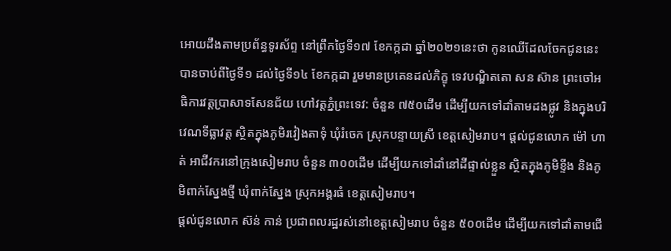អោយដឹងតាមប្រព័ន្ធទូរស័ព្ទ នៅព្រឹកថ្ងៃទី១៧ ខែកក្កដា ឆ្នាំ២០២១នេះថា កូនឈើដែលចែកជូននេះ បានចាប់ពីថ្ងៃទី១ ដល់ថ្ងៃទី១៤ ខែកក្កដា រួមមានប្រគេនដល់ភិក្ខុ ទេវបណ្ឌិតតោ សន ស៊ាន ព្រះចៅអធិការវត្តប្រាសាទសែនជ័យ ហៅវត្តភ្នំព្រះទេវ: ចំនួន ៧៥០ដើម ដើម្បីយកទៅដាំតាមដងផ្លូវ និងក្នុងបរិវេណទីធ្លាវត្ត ស្ថិតក្នុងភូមិរវៀងតាទុំ ឃុំរំចេក ស្រុកបន្ទាយស្រី ខេត្តសៀមរាប។ ផ្ដល់ជូនលោក ម៉ៅ ហាត់ អាជីវករនៅក្រុងសៀមរាប ចំនួន ៣០០ដើម ដើម្បីយកទៅដាំនៅដីផ្ទាល់ខ្លួន ស្ថិតក្នុងភូមិខ្ទីង និងភូមិពាក់ស្នែងថ្មី ឃុំពាក់ស្នែង ស្រុកអង្គរធំ ខេត្តសៀមរាប។
ផ្តល់ជូនលោក ស៊ន់ កាន់ ប្រជាពលរដ្ឋរស់នៅខេត្តសៀមរាប ចំនួន ៥០០ដើម ដើម្បីយកទៅដាំតាមជើ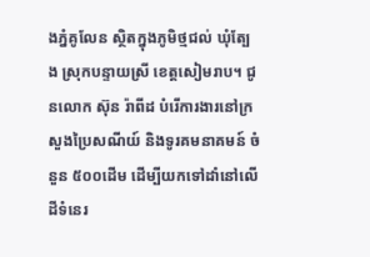ងភ្នំគូលែន ស្ថិតក្នុងភូមិថ្មជល់ ឃុំត្បែង ស្រុកបន្ទាយស្រី ខេត្តសៀមរាប។ ជូនលោក ស៊ុន រ៉ាពីដ បំរើការងារនៅក្រសួងប្រៃសណីយ៍ និងទូរគមនាគមន៍ ចំនួន ៥០០ដើម ដើម្បីយកទៅដាំនៅលើដីទំនេរ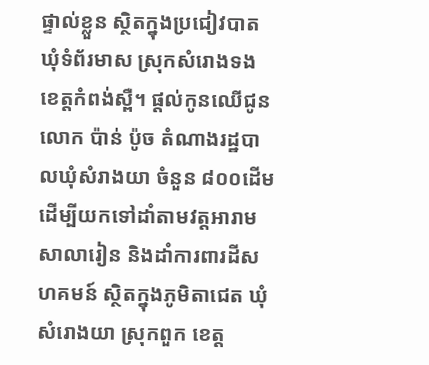ផ្ទាល់ខ្លួន ស្ថិតក្នុងប្រជៀវបាត ឃុំទំព័រមាស ស្រុកសំរោងទង ខេត្តកំពង់ស្ពឺ។ ផ្តល់កូនឈើជូនលោក ប៉ាន់ ប៉ូច តំណាងរដ្ឋបាលឃុំសំរាងយា ចំនួន ៨០០ដើម ដើម្បីយកទៅដាំតាមវត្តអារាម សាលារៀន និងដាំការពារដីសហគមន៍ ស្ថិតក្នុងភូមិតាជេត ឃុំសំរោងយា ស្រុកពួក ខេត្ត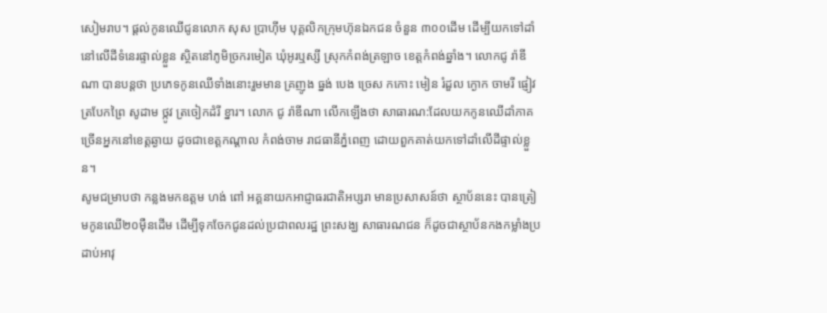សៀមរាប។ ផ្តល់កូនឈើជូនលោក សុស ប្រាហ៊ីម បុគ្គលិកក្រុមហ៊ុនឯកជន ចំនួន ៣០០ដើម ដើម្បីយកទៅដាំនៅលើដីទំនេរផ្ទាល់ខ្លួន ស្ថិតនៅភូមិច្រករមៀត ឃុំអូរឬស្សី ស្រុកកំពង់ត្រឡាច ខេត្តកំពង់ឆ្នាំង។ លោកជូ រ៉ាឌីណា បានបន្ដថា ប្រភេទកូនឈើទាំងនោះរួមមាន គ្រញូង ធ្នង់ បេង ច្រេស កកោះ មៀន រំដួល ក្ងោក ចាមរី ផ្ញៀវ ត្របែកព្រៃ សូដាម ថ្កូវ ត្រចៀកដំរី ខ្នារ។ លោក ជូ រ៉ាឌីណា លើកឡើងថា សាធារណ:ដែលយកកូនឈើដាំភាគច្រើនអ្នកនៅខេត្ដឆ្ងាយ ដូចជាខេត្ដកណ្ដាល កំពង់ចាម រាជធានីភ្នំពេញ ដោយពួកគាត់យកទៅដាំលើដីផ្ទាល់ខ្លួន។
សូមជម្រាបថា កន្លងមកឧត្ដម ហង់ ពៅ អគ្គនាយកអាជ្ញាធរជាតិអប្សរា មានប្រសាសន៍ថា ស្ថាប័ននេះ បានត្រៀមកូនឈើ២០ម៉ឺនដើម ដើម្បីទុកចែកជូនដល់ប្រជាពលរដ្ឋ ព្រះសង្ឃ សាធារណជន ក៏ដូចជាស្ថាប័នកងកម្លាំងប្រដាប់អាវុ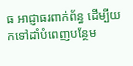ធ អាជ្ញាធរពាក់ព័ន្ធ ដើម្បីយកទៅដាំបំពេញបន្ថែម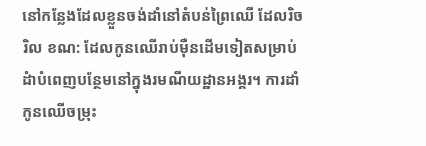នៅកន្លែងដែលខ្លួនចង់ដាំនៅតំបន់ព្រៃឈើ ដែលរិចរិល ខណ: ដែលកូនឈើរាប់ម៉ឺនដើមទៀតសម្រាប់ដំាបំពេញបន្ថែមនៅក្នុងរមណីយដ្ឋានអង្គរ។ ការដាំកូនឈើចម្រុះ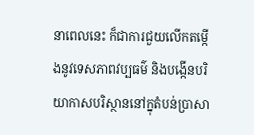នាពេលនេះ ក៏ជាការជួយលើកតម្កើងនូវទេសភាពវប្បធម៌ និងបង្កើនបរិយាកាសបរិស្ថាននៅក្នុតំបន់ប្រាសា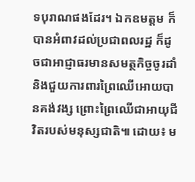ទបុរាណផងដែរ។ ឯកឧមត្ដម ក៏បានអំពាវដល់ប្រជាពលរដ្ឋ ក៏ដូចជាអាជ្ញាធរមានសមត្ថកិច្ចចូរដាំ និងជួយការពារព្រៃឈើអោយបានគង់វង្ស ព្រោះព្រៃឈើជាអាយុជីវិតរបស់មនុស្សជាតិ៕ ដោយ៖ ម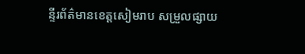ន្ទីរព័ត៌មានខេត្តសៀមរាប សម្រួលផ្សាយ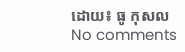ដោយ៖ ធូ កុសល
No comments